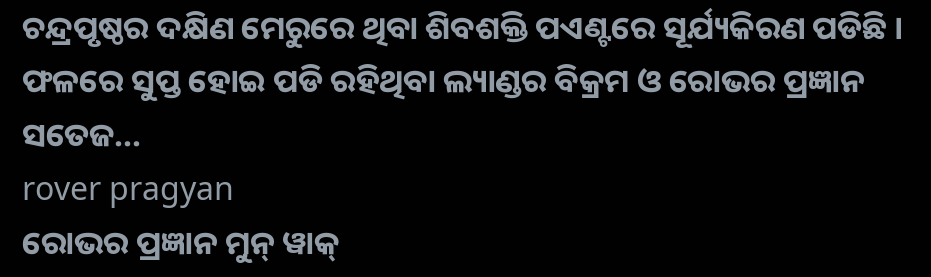ଚନ୍ଦ୍ରପୃଷ୍ଠର ଦକ୍ଷିଣ ମେରୁରେ ଥିବା ଶିବଶକ୍ତି ପଏଣ୍ଟରେ ସୂର୍ଯ୍ୟକିରଣ ପଡିଛି । ଫଳରେ ସୁପ୍ତ ହୋଇ ପଡି ରହିଥିବା ଲ୍ୟାଣ୍ଡର ବିକ୍ରମ ଓ ରୋଭର ପ୍ରଜ୍ଞାନ ସତେଜ...
rover pragyan
ରୋଭର ପ୍ରଜ୍ଞାନ ମୁନ୍ ୱାକ୍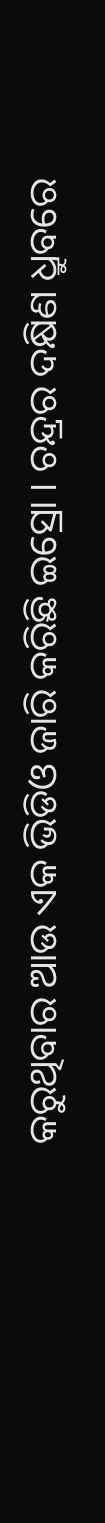କରୁଥିବାର ଆଉ ଏକ ଭିଡିଓ ଜାରି କରିଛି ଇସ୍ରୋ । ଚନ୍ଦ୍ରର ଦକ୍ଷିଣ ଧ୍ରୁବରେ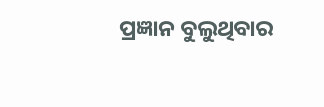ପ୍ରଜ୍ଞାନ ବୁଲୁଥିବାର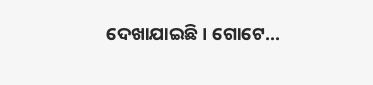ଦେଖାଯାଇଛି । ଗୋଟେ...